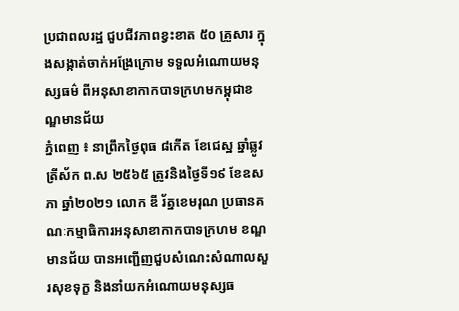ប្រជាពលរដ្ឋ ជួបជីវភាពខ្វះខាត ៥០ គ្រួសារ ក្នុងសង្កាត់ចាក់អង្រែក្រោម ទទួលអំណោយមនុស្សធម៌ ពីអនុសាខាកាកបាទក្រហមកម្ពុជាខណ្ឌមានជ័យ
ភ្នំពេញ ៖ នាព្រឹកថ្ងៃពុធ ៨កើត ខែជេស្ឋ ឆ្នាំឆ្លូវ ត្រីស័ក ព.ស ២៥៦៥ ត្រូវនិងថ្ងៃទី១៩ ខែឧសភា ឆ្នាំ២០២១ លោក ឌី រ័ត្នខេមរុណ ប្រធានគណៈកម្មាធិការអនុសាខាកាកបាទក្រហម ខណ្ឌមានជ័យ បានអញ្ជើញជួបសំណេះសំណាលសួរសុខទុក្ខ និងនាំយកអំណោយមនុស្សធ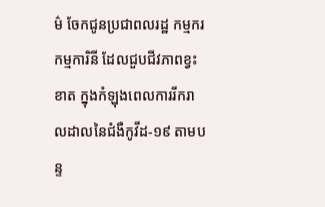ម៌ ចែកជូនប្រជាពលរដ្ឋ កម្មករ កម្មការិនី ដែលជួបជីវភាពខ្វះខាត ក្នុងកំឡុងពេលការរីករាលដាលនៃជំងឺកូវីដ-១៩ តាមបន្ទ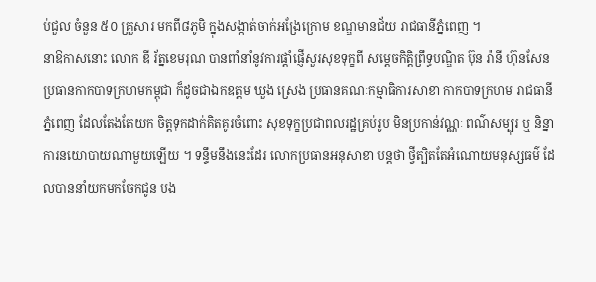ប់ជួល ចំនួន ៥០ គ្រួសារ មកពី៨ភូមិ ក្នុងសង្កាត់ចាក់អង្រែក្រោម ខណ្ឌមានជ័យ រាជធានីភ្នំពេញ ។
នាឱកាសនោះ លោក ឌី រ័ត្នខេមរុណ បានពាំនាំនូវការផ្ដាំផ្ញើសួរសុខទុក្ខពី សម្ដេចកិត្តិព្រឹទ្ធបណ្ឌិត ប៊ុន រ៉ានី ហ៊ុនសែន ប្រធានកាកបាទក្រហមកម្ពុជា ក៏ដូចជាឯកឧត្តម ឃួង ស្រេង ប្រធានគណៈកម្មាធិការសាខា កាកបាទក្រហម រាជធានីភ្នំពេញ ដែលតែងតែយក ចិត្តទុកដាក់គិតគូរចំពោះ សុខទុក្ខប្រជាពលរដ្ឋគ្រប់រូប មិនប្រកាន់វណ្ណៈ ពណ៌សម្បុរ ឬ និន្នាការនយោបាយណាមួយឡើយ ។ ទន្ទឹមនឹងនេះដែរ លោកប្រធានអនុសាខា បន្តថា ថ្វីត្បិតតែអំណោយមនុស្សធម៌ ដែលបាននាំយកមកចែកជូន បង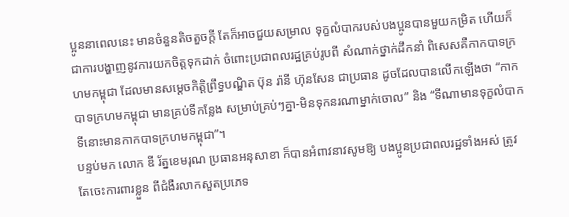ប្អូននាពេលនេះ មានចំនួនតិចតួចក្ដី តែក៏អាចជួយសម្រាល ទុក្ខលំបាករបស់បងប្អូនបានមួយកម្រិត ហើយក៏ជាការបង្ហាញនូវការយកចិត្តទុកដាក់ ចំពោះប្រជាពលរដ្ឋគ្រប់រូបពី សំណាក់ថ្នាក់ដឹកនាំ ពិសេសគឺកាកបាទក្រហមកម្ពុជា ដែលមានសម្ដេចកិត្តិព្រឹទ្ធបណ្ឌិត ប៊ុន រ៉ានី ហ៊ុនសែន ជាប្រធាន ដូចដែលបានលើកឡើងថា “កាកបាទក្រហមកម្ពុជា មានគ្រប់ទីកន្លែង សម្រាប់គ្រប់ៗគ្នា-មិនទុកនរណាម្នាក់ចោល” និង “ទីណាមានទុក្ខលំបាក ទីនោះមានកាកបាទក្រហមកម្ពុជា”។
បន្ទប់មក លោក ឌី រ័ត្នខេមរុណ ប្រធានអនុសាខា ក៏បានអំពាវនាវសូមឱ្យ បងប្អូនប្រជាពលរដ្ឋទាំងអស់ ត្រូវតែចេះការពារខ្លួន ពីជំងឺរលាកសួតប្រភេទ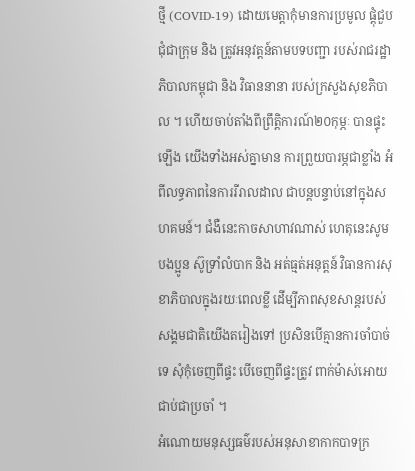ថ្មី (COVID-19) ដោយមេត្តាកុំមានការប្រមូល ផ្ដុំជួបជុំជាក្រុម និង ត្រូវអនុវត្តន៍តាមបទបញ្ជា របស់រាជរដ្ឋាភិបាលកម្ពុជា និង វិធាននានា របស់ក្រសួងសុខភិបាល ។ ហើយចាប់តាំងពីព្រឹត្តិការណ៍២០កុម្ភៈ បានផ្ទុះឡើង យើងទាំងអស់គ្នាមាន ការព្រួយបារម្ភជាខ្លាំង អំពីលទ្ធភាពនៃការរីរាលដាល ជាបន្តបន្ទាប់នៅក្នុងសហគមន៍។ ជំងឺនេះកាចសាហាវណាស់ ហេតុនេះសូមបងប្អូន ស៊ូទ្រាំលំបាក និង អត់ធ្មត់អនុត្តន៍ វិធានការសុខាភិបាលក្នុងរយៈពេលខ្លី ដើម្បីភាពសុខសាន្តរបស់ សង្គមជាតិយើងតរៀងទៅ ប្រសិនបើគ្មានការចាំបាច់ទេ សុំកុំចេញពីផ្ទះ បើចេញពីផ្ទះត្រូវ ពាក់ម៉ាស់អោយជាប់ជាប្រចាំ ។
អំណោយមនុស្សធម៌របស់អនុសាខាកាកបាទក្រ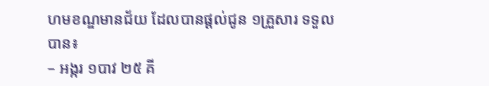ហមខណ្ឌមានជ័យ ដែលបានផ្ដល់ជូន ១គ្រួសារ ទទួលបាន៖
– អង្ករ ១បាវ ២៥ គី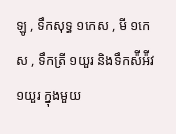ឡូ , ទឹកសុទ្ធ ១កេស , មី ១កេស , ទឹកត្រី ១យួរ និងទឹកស៉ីអ៉ីវ ១យួរ ក្នុងមួយ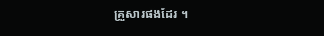គ្រួសារផងដែរ ។